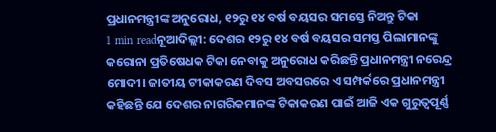ପ୍ରଧାନମନ୍ତ୍ରୀଙ୍କ ଅନୁରୋଧ, ୧୨ରୁ ୧୪ ବର୍ଷ ବୟସର ସମସ୍ତେ ନିଅନ୍ତୁ ଟିକା
1 min readନୂଆଦିଲ୍ଲୀ: ଦେଶର ୧୨ରୁ ୧୪ ବର୍ଷ ବୟସର ସମସ୍ତ ପିଲାମାନଙ୍କୁ କରୋନା ପ୍ରତିଷେଧକ ଟିକା ନେବାକୁ ଅନୁରୋଧ କରିଛନ୍ତି ପ୍ରଧାନମନ୍ତ୍ରୀ ନରେନ୍ଦ୍ର ମୋଦୀ। ଜାତୀୟ ଟୀକାକରଣ ଦିବସ ଅବସରରେ ଏ ସମ୍ପର୍କରେ ପ୍ରଧାନମନ୍ତ୍ରୀ କହିଛନ୍ତି ଯେ ଦେଶର ନାଗରିକମାନଙ୍କ ଟିକାକରଣ ପାଇଁ ଆଜି ଏକ ଗୁରୁତ୍ୱପୂର୍ଣ୍ଣ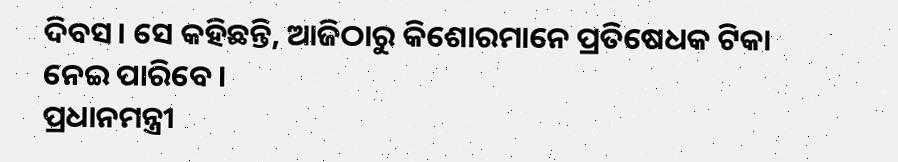ଦିବସ। ସେ କହିଛନ୍ତି, ଆଜିଠାରୁ କିଶୋରମାନେ ପ୍ରତିଷେଧକ ଟିକା ନେଇ ପାରିବେ।
ପ୍ରଧାନମନ୍ତ୍ରୀ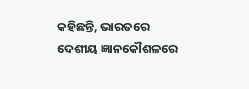କହିଛନ୍ତି, ଭାରତରେ ଦେଶୀୟ ଜ୍ଞାନକୌଶଳରେ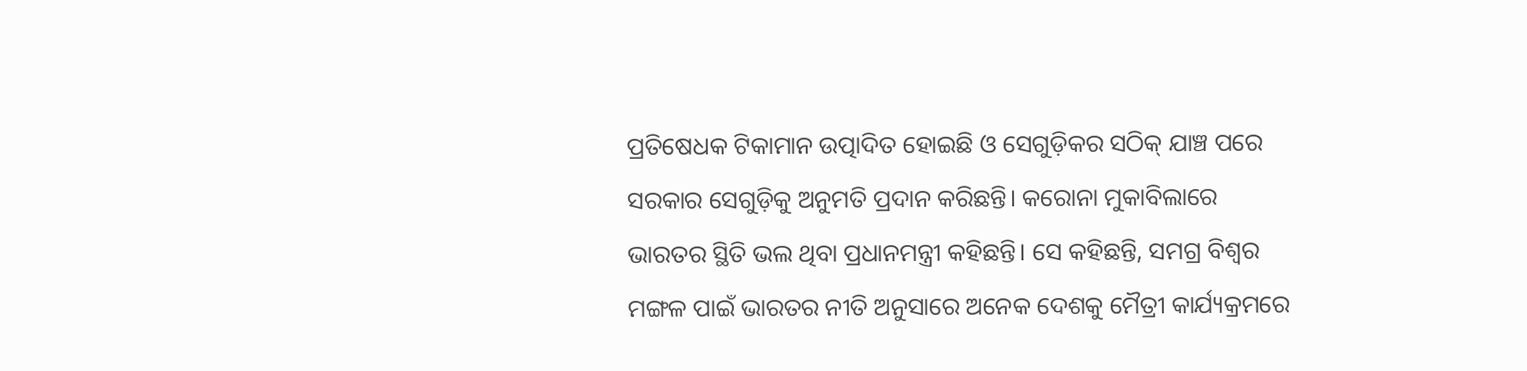ପ୍ରତିଷେଧକ ଟିକାମାନ ଉତ୍ପାଦିତ ହୋଇଛି ଓ ସେଗୁଡ଼ିକର ସଠିକ୍ ଯାଞ୍ଚ ପରେ ସରକାର ସେଗୁଡ଼ିକୁ ଅନୁମତି ପ୍ରଦାନ କରିଛନ୍ତି। କରୋନା ମୁକାବିଲାରେ ଭାରତର ସ୍ଥିତି ଭଲ ଥିବା ପ୍ରଧାନମନ୍ତ୍ରୀ କହିଛନ୍ତି। ସେ କହିଛନ୍ତି, ସମଗ୍ର ବିଶ୍ୱର ମଙ୍ଗଳ ପାଇଁ ଭାରତର ନୀତି ଅନୁସାରେ ଅନେକ ଦେଶକୁ ମୈତ୍ରୀ କାର୍ଯ୍ୟକ୍ରମରେ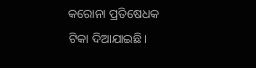କରୋନା ପ୍ରତିଷେଧକ ଟିକା ଦିଆଯାଇଛି।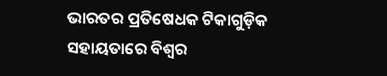ଭାରତର ପ୍ରତିଷେଧକ ଟିକାଗୁଡ଼ିକ ସହାୟତାରେ ବିଶ୍ୱର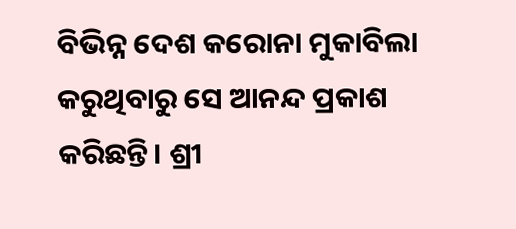ବିଭିନ୍ନ ଦେଶ କରୋନା ମୁକାବିଲା କରୁଥିବାରୁ ସେ ଆନନ୍ଦ ପ୍ରକାଶ କରିଛନ୍ତି। ଶ୍ରୀ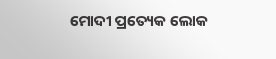ମୋଦୀ ପ୍ରତ୍ୟେକ ଲୋକ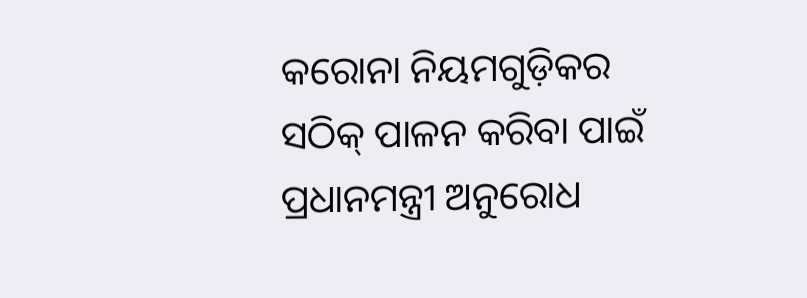କରୋନା ନିୟମଗୁଡ଼ିକର ସଠିକ୍ ପାଳନ କରିବା ପାଇଁ ପ୍ରଧାନମନ୍ତ୍ରୀ ଅନୁରୋଧ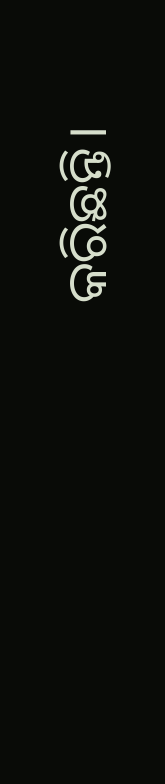କରିଛନ୍ତି।